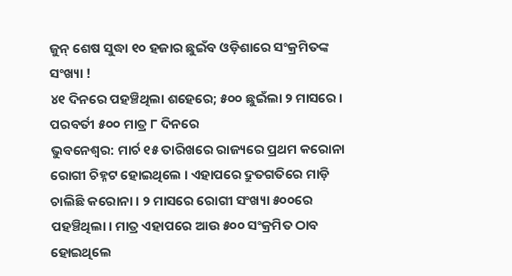ଜୁନ୍ ଶେଷ ସୁଦ୍ଧା ୧୦ ହଜାର ଛୁଇଁବ ଓଡ଼ିଶାରେ ସଂକ୍ରମିତଙ୍କ ସଂଖ୍ୟା !
୪୧ ଦିନରେ ପହଞ୍ଚିଥିଲା ଶହେରେ; ୫୦୦ ଛୁଇଁଲା ୨ ମାସରେ । ପରବର୍ତୀ ୫୦୦ ମାତ୍ର ୮ ଦିନରେ
ଭୁବନେଶ୍ଵର: ମାର୍ଚ ୧୫ ତାରିଖରେ ରାଜ୍ୟରେ ପ୍ରଥମ କରୋନା ରୋଗୀ ଚିହ୍ନଟ ହୋଇଥିଲେ । ଏହାପରେ ଦ୍ରୁତଗତିରେ ମାଡ଼ି ଚାଲିଛି କରୋନା । ୨ ମାସରେ ରୋଗୀ ସଂଖ୍ୟା ୫୦୦ରେ ପହଞ୍ଚିଥିଲା। ମାତ୍ର ଏହାପରେ ଆଉ ୫୦୦ ସଂକ୍ରମିତ ଠାବ ହୋଇଥିଲେ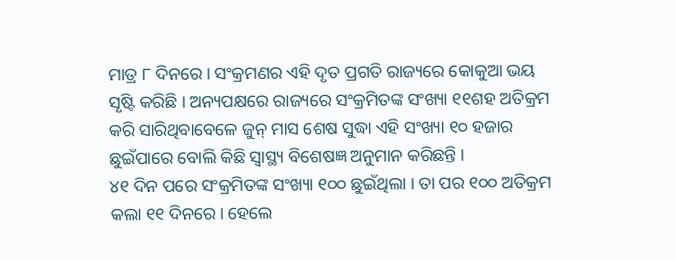ମାତ୍ର ୮ ଦିନରେ । ସଂକ୍ରମଣର ଏହି ଦୃତ ପ୍ରଗତି ରାଜ୍ୟରେ କୋକୁଆ ଭୟ ସୃଷ୍ଟି କରିଛି । ଅନ୍ୟପକ୍ଷରେ ରାଜ୍ୟରେ ସଂକ୍ରମିତଙ୍କ ସଂଖ୍ୟା ୧୧ଶହ ଅତିକ୍ରମ କରି ସାରିଥିବାବେଳେ ଜୁନ୍ ମାସ ଶେଷ ସୁଦ୍ଧା ଏହି ସଂଖ୍ୟା ୧୦ ହଜାର ଛୁଇଁପାରେ ବୋଲି କିଛି ସ୍ବାସ୍ଥ୍ୟ ବିଶେଷଜ୍ଞ ଅନୁମାନ କରିଛନ୍ତି ।
୪୧ ଦିନ ପରେ ସଂକ୍ରମିତଙ୍କ ସଂଖ୍ୟା ୧୦୦ ଛୁଇଁଥିଲା । ତା ପର ୧୦୦ ଅତିକ୍ରମ କଲା ୧୧ ଦିନରେ। ହେଲେ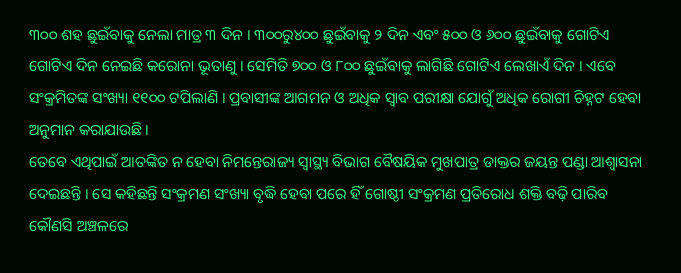୩୦୦ ଶହ ଛୁଇଁବାକୁ ନେଲା ମାତ୍ର ୩ ଦିନ । ୩୦୦ରୁ୪୦୦ ଛୁଇଁବାକୁ ୨ ଦିନ ଏବଂ ୫୦୦ ଓ ୬୦୦ ଛୁଇଁବାକୁ ଗୋଟିଏ ଗୋଟିଏ ଦିନ ନେଇଛି କରୋନା ଭୂତାଣୁ । ସେମିତି ୭୦୦ ଓ ୮୦୦ ଛୁଇଁବାକୁ ଲାଗିଛି ଗୋଟିଏ ଲେଖାଏଁ ଦିନ । ଏବେ ସଂକ୍ରମିତଙ୍କ ସଂଖ୍ୟା ୧୧୦୦ ଟପିଲାଣି । ପ୍ରବାସୀଙ୍କ ଆଗମନ ଓ ଅଧିକ ସ୍ୱାବ ପରୀକ୍ଷା ଯୋଗୁଁ ଅଧିକ ରୋଗୀ ଚିହ୍ନଟ ହେବା ଅନୁମାନ କରାଯାଉଛି ।
ତେବେ ଏଥିପାଇଁ ଆତଙ୍କିତ ନ ହେବା ନିମନ୍ତେରାଜ୍ୟ ସ୍ୱାସ୍ଥ୍ୟ ବିଭାଗ ବୈଷୟିକ ମୁଖପାତ୍ର ଡାକ୍ତର ଜୟନ୍ତ ପଣ୍ଡା ଆଶ୍ଵାସନା ଦେଇଛନ୍ତି । ସେ କହିଛନ୍ତି ସଂକ୍ରମଣ ସଂଖ୍ୟା ବୃଦ୍ଧି ହେବା ପରେ ହିଁ ଗୋଷ୍ଠୀ ସଂକ୍ରମଣ ପ୍ରତିରୋଧ ଶକ୍ତି ବଢ଼ି ପାରିବ କୌଣସି ଅଞ୍ଚଳରେ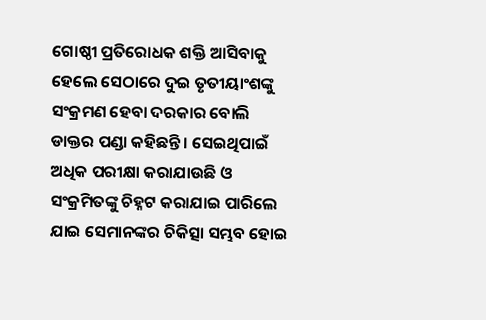ଗୋଷ୍ଠୀ ପ୍ରତିରୋଧକ ଶକ୍ତି ଆସିବାକୁ ହେଲେ ସେଠାରେ ଦୁଇ ତୃତୀୟାଂଶଙ୍କୁ ସଂକ୍ରମଣ ହେବା ଦରକାର ବୋଲି ଡାକ୍ତର ପଣ୍ଡା କହିଛନ୍ତି । ସେଇଥିପାଇଁ ଅଧିକ ପରୀକ୍ଷା କରାଯାଉଛି ଓ ସଂକ୍ରମିତଙ୍କୁ ଚିହ୍ନଟ କରାଯାଇ ପାରିଲେ ଯାଇ ସେମାନଙ୍କର ଚିକିତ୍ସା ସମ୍ଭବ ହୋଇ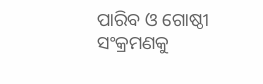ପାରିବ ଓ ଗୋଷ୍ଠୀ ସଂକ୍ରମଣକୁ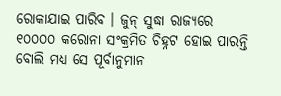ରୋକାଯାଇ ପାରିବ । ଜୁନ୍ ସୁଦ୍ଧା ରାଜ୍ୟରେ ୧୦୦୦୦ କରୋନା ସଂକ୍ରମିତ ଚିହ୍ନଟ ହୋଇ ପାରନ୍ତି ବୋଲି ମଧ୍ୟ ସେ ପୂର୍ବାନୁମାନ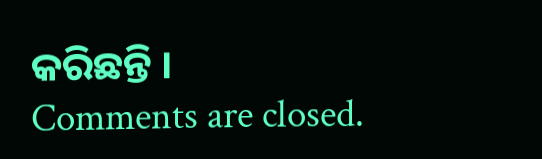କରିଛନ୍ତି ।
Comments are closed.